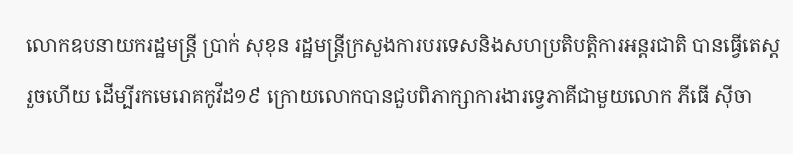លោកឧបនាយករដ្ឋមន្ត្រី ប្រាក់ សុខុន រដ្ឋមន្ត្រីក្រសួងការបរទេសនិងសហប្រតិបត្តិការអន្តរជាតិ បានធ្វើតេស្តរួចហើយ ដើម្បីរកមេរោគកូវីដ១៩ ក្រោយលោកបានជួបពិភាក្សាការងារទ្វេភាគីជាមួយលោក ភីធើ ស៊ីចា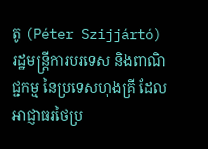តូ (Péter Szijjártó) រដ្ឋមន្ត្រីការបរទេស និងពាណិជ្ជកម្ម នៃប្រទេសហុងគ្រី ដែលអាជ្ញាធរថៃប្រ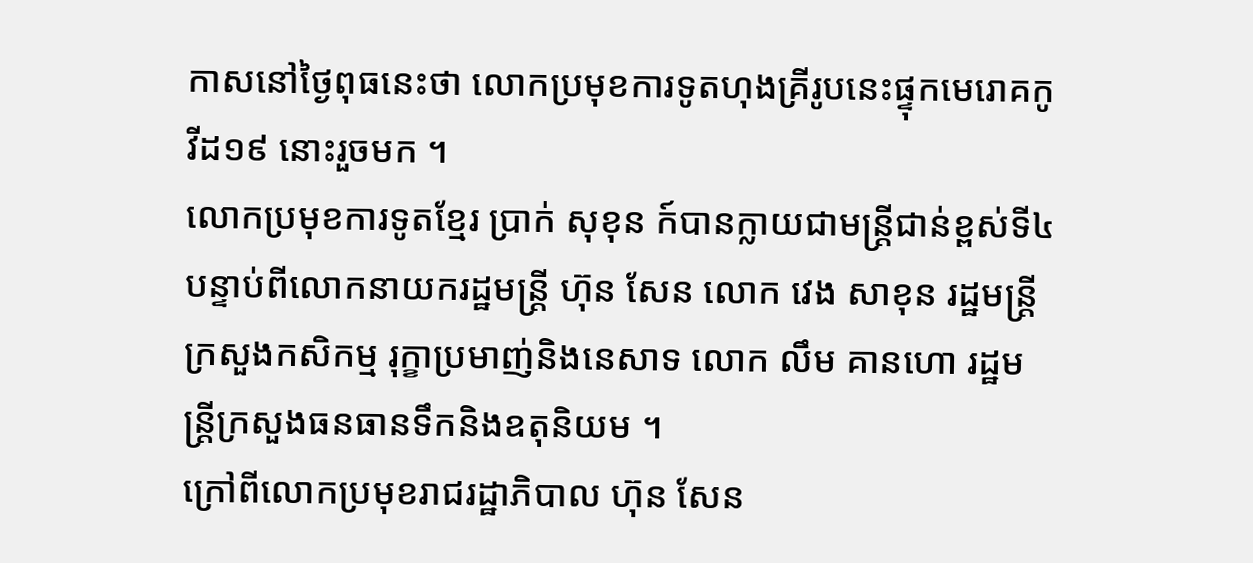កាសនៅថ្ងៃពុធនេះថា លោកប្រមុខការទូតហុងគ្រីរូបនេះផ្ទុកមេរោគកូវីដ១៩ នោះរួចមក ។
លោកប្រមុខការទូតខ្មែរ ប្រាក់ សុខុន ក៍បានក្លាយជាមន្ត្រីជាន់ខ្ពស់ទី៤ បន្ទាប់ពីលោកនាយករដ្ឋមន្ត្រី ហ៊ុន សែន លោក វេង សាខុន រដ្ឋមន្ត្រីក្រសួងកសិកម្ម រុក្ខាប្រមាញ់និងនេសាទ លោក លឹម គានហោ រដ្ឋមន្ត្រីក្រសួងធនធានទឹកនិងឧតុនិយម ។
ក្រៅពីលោកប្រមុខរាជរដ្ឋាភិបាល ហ៊ុន សែន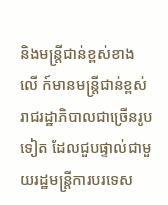និងមន្ត្រីជាន់ខ្ពស់ខាងលើ ក៍មានមន្ត្រីជាន់ខ្ពស់រាជរដ្ឋាភិបាលជាច្រើនរូបទៀត ដែលជួបផ្ទាល់ជាមួយរដ្ឋមន្ត្រីការបរទេស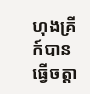ហុងគ្រី ក៍បានធ្វើចត្តា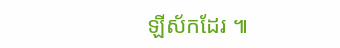ឡីស័កដែរ ៕